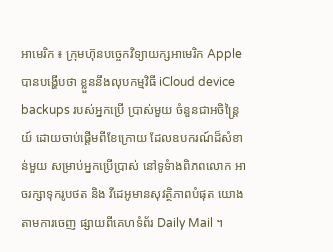អាមេរិក ៖ ក្រុមហ៊ុនបច្ចេកវិទ្យាយក្សអាមេរិក Apple បានបង្ហើបថា ខ្លួននឹងលុបកម្មវិធី iCloud device backups របស់អ្នកប្រើ ប្រាស់មួយ ចំនួនជាអចិន្ត្រៃយ៍ ដោយចាប់ផ្តើមពីខែក្រោយ ដែលឧបករណ៍ដ៏សំខាន់មួយ សម្រាប់អ្នកប្រើប្រាស់ នៅទូទំាងពិភពលោក អាចរក្សាទុករូបថត និង វីដេអូមានសុវត្ថិភាពបំផុត យោងតាមការចេញ ផ្សាយពីគេហទំព័រ Daily Mail ។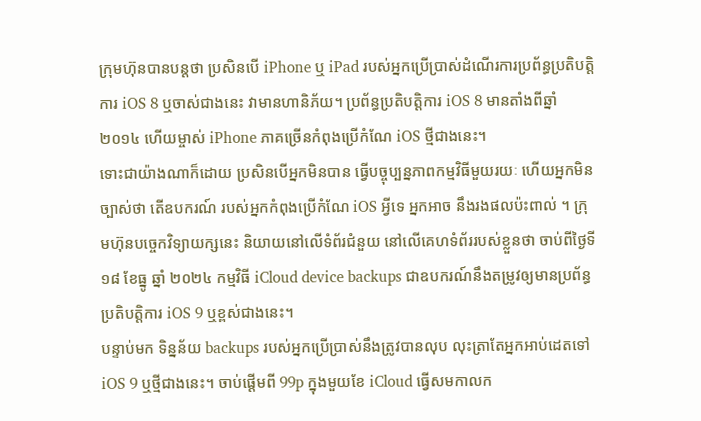ក្រុមហ៊ុនបានបន្តថា ប្រសិនបើ iPhone ឬ iPad របស់អ្នកប្រើប្រាស់ដំណើរការប្រព័ន្ធប្រតិបត្តិការ iOS 8 ឬចាស់ជាងនេះ វាមានហានិភ័យ។ ប្រព័ន្ធប្រតិបត្តិការ iOS 8 មានតាំងពីឆ្នាំ ២០១៤ ហើយម្ចាស់ iPhone ភាគច្រើនកំពុងប្រើកំណែ iOS ថ្មីជាងនេះ។
ទោះជាយ៉ាងណាក៏ដោយ ប្រសិនបើអ្នកមិនបាន ធ្វើបច្ចុប្បន្នភាពកម្មវិធីមួយរយៈ ហើយអ្នកមិនច្បាស់ថា តើឧបករណ៍ របស់អ្នកកំពុងប្រើកំណែ iOS អ្វីទេ អ្នកអាច នឹងរងផលប៉ះពាល់ ។ ក្រុមហ៊ុនបច្ចេកវិទ្យាយក្សនេះ និយាយនៅលើទំព័រជំនួយ នៅលើគេហទំព័ររបស់ខ្លួនថា ចាប់ពីថ្ងៃទី ១៨ ខែធ្នូ ឆ្នាំ ២០២៤ កម្មវិធី iCloud device backups ជាឧបករណ៍នឹងតម្រូវឲ្យមានប្រព័ន្ធប្រតិបត្តិការ iOS 9 ឬខ្ពស់ជាងនេះ។
បន្ទាប់មក ទិន្នន័យ backups របស់អ្នកប្រើប្រាស់នឹងត្រូវបានលុប លុះត្រាតែអ្នកអាប់ដេតទៅ iOS 9 ឬថ្មីជាងនេះ។ ចាប់ផ្តើមពី 99p ក្នុងមួយខែ iCloud ធ្វើសមកាលក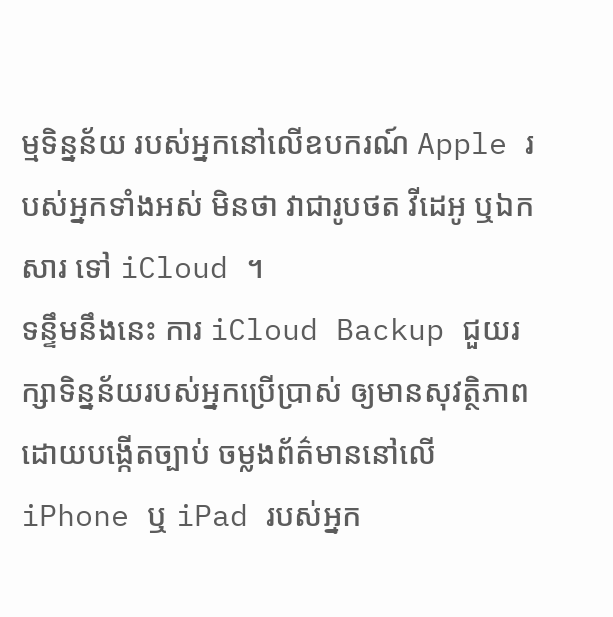ម្មទិន្នន័យ របស់អ្នកនៅលើឧបករណ៍ Apple របស់អ្នកទាំងអស់ មិនថា វាជារូបថត វីដេអូ ឬឯកសារ ទៅ iCloud ។
ទន្ទឹមនឹងនេះ ការ iCloud Backup ជួយរក្សាទិន្នន័យរបស់អ្នកប្រើប្រាស់ ឲ្យមានសុវត្ថិភាព ដោយបង្កើតច្បាប់ ចម្លងព័ត៌មាននៅលើ iPhone ឬ iPad របស់អ្នក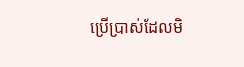ប្រើប្រាស់ដែលមិ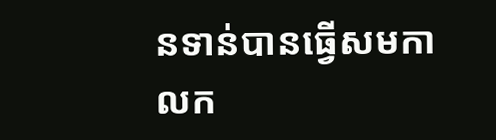នទាន់បានធ្វើសមកាលក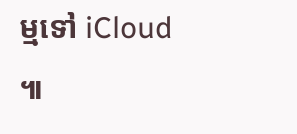ម្មទៅ iCloud ៕